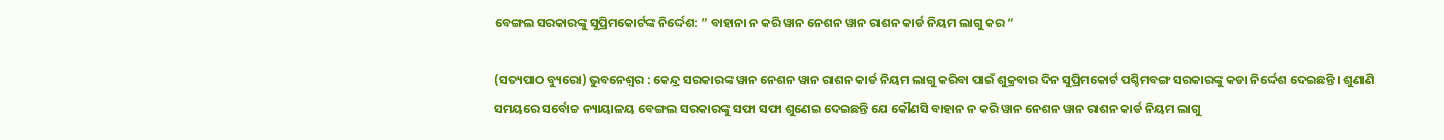ବେଙ୍ଗଲ ସରକାରଙ୍କୁ ସୁପ୍ରିମକୋର୍ଟଙ୍କ ନିର୍ଦ୍ଦେଶ: ” ବାହାନା ନ କରି ୱାନ ନେଶନ ୱାନ ରାଶନ କାର୍ଡ ନିୟମ ଲାଗୁ କର “

(ସତ୍ୟପାଠ ବ୍ୟୁରୋ) ଭୁବନେଶ୍ୱର : କେନ୍ଦ୍ର ସରକାରଙ୍କ ୱାନ ନେଶନ ୱାନ ରାଶନ କାର୍ଡ ନିୟମ ଲାଗୁ କରିବା ପାଇଁ ଶୁକ୍ରବାର ଦିନ ସୁପ୍ରିମକୋର୍ଟ ପଶ୍ଚିମବଙ୍ଗ ସରକାରଙ୍କୁ କଡା ନିର୍ଦ୍ଦେଶ ଦେଇଛନ୍ତି । ଶୁଣାଣି ସମୟରେ ସର୍ବୋଚ୍ଚ ନ୍ୟାୟାଳୟ ବେଙ୍ଗଲ ସରକାରଙ୍କୁ ସଫା ସଫା ଶୁଣେଇ ଦେଇଛନ୍ତି ଯେ କୌଣସି ବାହାନ ନ କରି ୱାନ ନେଶନ ୱାନ ରାଶନ କାର୍ଡ ନିୟମ ଲାଗୁ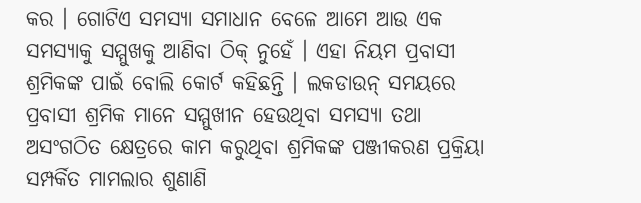କର । ଗୋଟିଏ ସମସ୍ୟା ସମାଧାନ ବେଳେ ଆମେ ଆଉ ଏକ ସମସ୍ୟାକୁ ସମ୍ମୁଖକୁ ଆଣିବା ଠିକ୍ ନୁହେଁ । ଏହା ନିୟମ ପ୍ରବାସୀ ଶ୍ରମିକଙ୍କ ପାଇଁ ବୋଲି କୋର୍ଟ କହିଛନ୍ତି । ଲକଡାଉନ୍ ସମୟରେ ପ୍ରବାସୀ ଶ୍ରମିକ ମାନେ ସମ୍ମୁଖୀନ ହେଉଥିବା ସମସ୍ୟା ତଥା ଅସଂଗଠିତ କ୍ଷେତ୍ରରେ କାମ କରୁଥିବା ଶ୍ରମିକଙ୍କ ପଞ୍ଜୀକରଣ ପ୍ରକ୍ରିୟା ସମ୍ପର୍କିତ ମାମଲାର ଶୁଣାଣି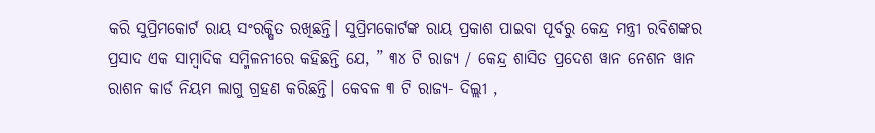କରି ସୁପ୍ରିମକୋର୍ଟ ରାୟ ସଂରକ୍ଷିତ ରଖିଛନ୍ତି। ସୁପ୍ରିମକୋର୍ଟଙ୍କ ରାୟ ପ୍ରକାଶ ପାଇବା ପୂର୍ବରୁ କେନ୍ଦ୍ର ମନ୍ତ୍ରୀ ରବିଶଙ୍କର ପ୍ରସାଦ ଏକ ସାମ୍ବାଦିକ ସମ୍ମିଳନୀରେ କହିଛନ୍ତି ଯେ, ” ୩୪ ଟି ରାଜ୍ୟ / କେନ୍ଦ୍ର ଶାସିତ ପ୍ରଦେଶ ୱାନ ନେଶନ ୱାନ ରାଶନ କାର୍ଡ ନିୟମ ଲାଗୁ ଗ୍ରହଣ କରିଛନ୍ତି। କେବଳ ୩ ଟି ରାଜ୍ୟ- ଦିଲ୍ଲୀ ,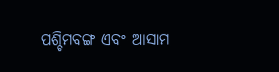ପଶ୍ଚିମବଙ୍ଗ ଏବଂ ଆସାମ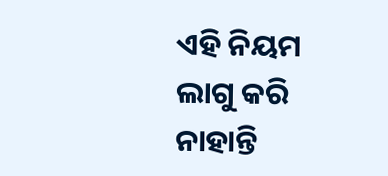ଏହି ନିୟମ ଲାଗୁ କରି ନାହାନ୍ତି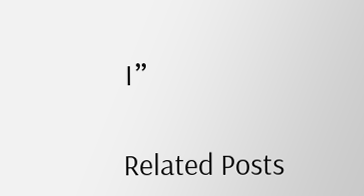।”

Related Posts